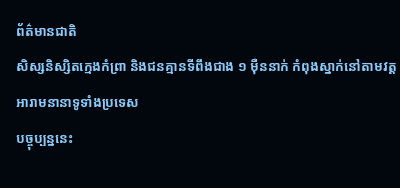ព័ត៌មានជាតិ
សិស្សនិស្សិតក្មេងកំព្រា និងជនគ្មានទីពឹងជាង ១ ម៉ឺននាក់ កំពុងស្នាក់នៅតាមវត្តអារាមនានាទូទាំងប្រទេស
បច្ចុប្បន្ននេះ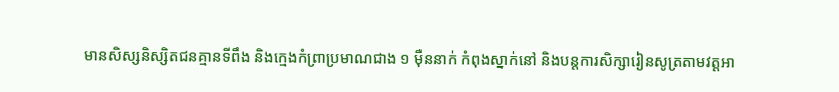មានសិស្សនិស្សិតជនគ្មានទីពឹង និងក្មេងកំព្រាប្រមាណជាង ១ ម៉ឺននាក់ កំពុងស្នាក់នៅ និងបន្តការសិក្សារៀនសូត្រតាមវត្តអា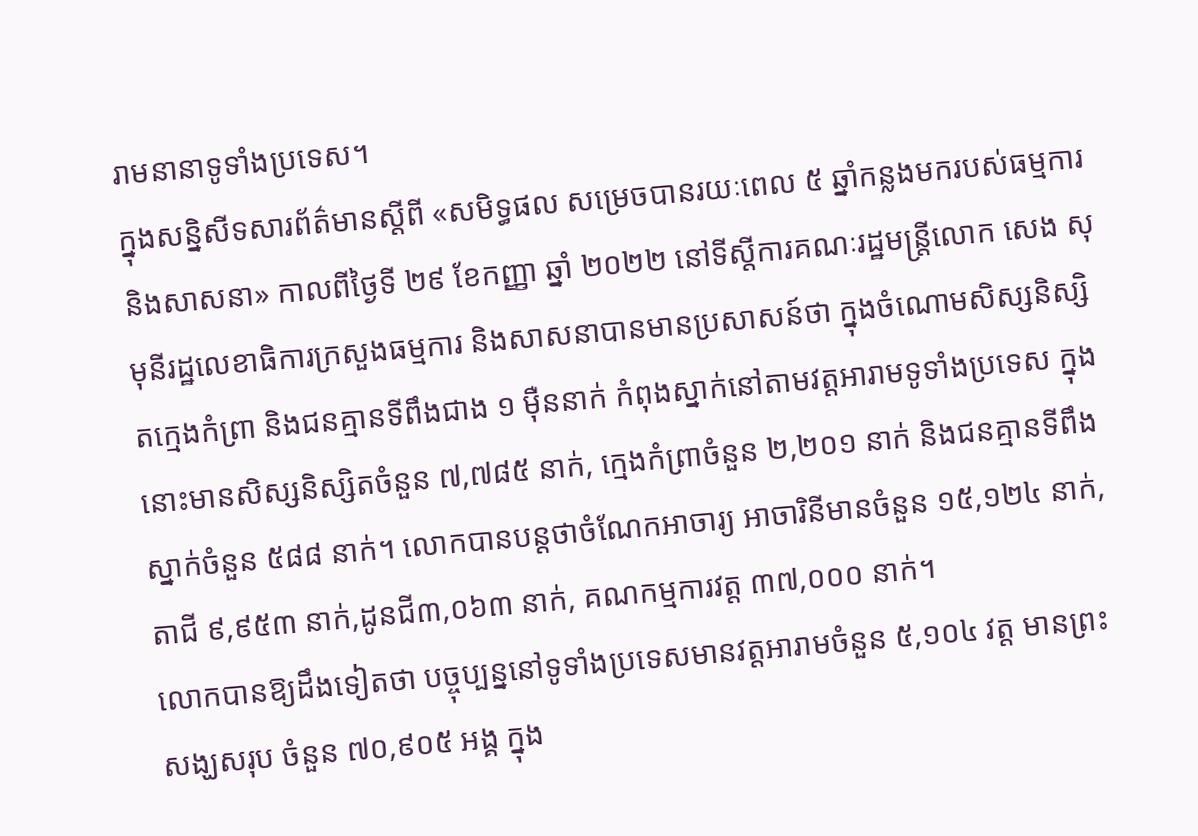រាមនានាទូទាំងប្រទេស។
ក្នុងសន្និសីទសារព័ត៌មានស្តីពី «សមិទ្ធផល សម្រេចបានរយៈពេល ៥ ឆ្នាំកន្លងមករបស់ធម្មការ និងសាសនា» កាលពីថ្ងៃទី ២៩ ខែកញ្ញា ឆ្នាំ ២០២២ នៅទីស្តីការគណៈរដ្ឋមន្ត្រីលោក សេង សុមុនីរដ្ឋលេខាធិការក្រសួងធម្មការ និងសាសនាបានមានប្រសាសន៍ថា ក្នុងចំណោមសិស្សនិស្សិតក្មេងកំព្រា និងជនគ្មានទីពឹងជាង ១ ម៉ឺននាក់ កំពុងស្នាក់នៅតាមវត្តអារាមទូទាំងប្រទេស ក្នុងនោះមានសិស្សនិស្សិតចំនួន ៧,៧៨៥ នាក់, ក្មេងកំព្រាចំនួន ២,២០១ នាក់ និងជនគ្មានទីពឹងស្នាក់ចំនួន ៥៨៨ នាក់។ លោកបានបន្តថាចំណែកអាចារ្យ អាចារិនីមានចំនួន ១៥,១២៤ នាក់, តាជី ៩,៩៥៣ នាក់,ដូនជី៣,០៦៣ នាក់, គណកម្មការវត្ត ៣៧,០០០ នាក់។
លោកបានឱ្យដឹងទៀតថា បច្ចុប្បន្ននៅទូទាំងប្រទេសមានវត្តអារាមចំនួន ៥,១០៤ វត្ត មានព្រះសង្ឃសរុប ចំនួន ៧០,៩០៥ អង្គ ក្នុង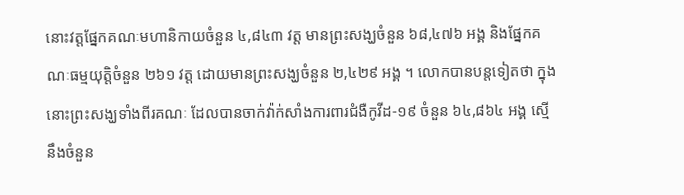នោះវត្តផ្នែកគណៈមហានិកាយចំនួន ៤,៨៤៣ វត្ត មានព្រះសង្ឃចំនួន ៦៨,៤៧៦ អង្គ និងផ្នែកគណៈធម្មយុត្តិចំនួន ២៦១ វត្ត ដោយមានព្រះសង្ឃចំនួន ២,៤២៩ អង្គ ។ លោកបានបន្តទៀតថា ក្នុងនោះព្រះសង្ឃទាំងពីរគណៈ ដែលបានចាក់វ៉ាក់សាំងការពារជំងឺកូវីដ-១៩ ចំនួន ៦៤,៨៦៤ អង្គ ស្មើនឹងចំនួន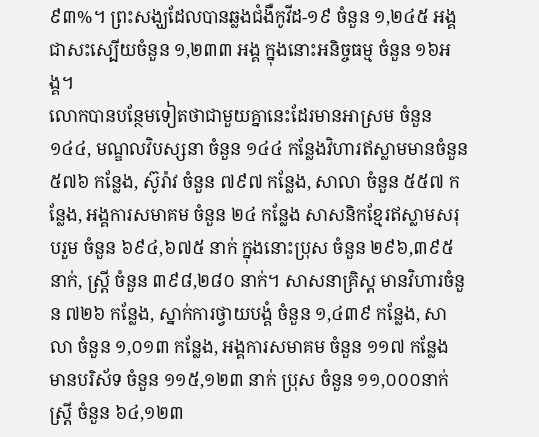៩៣%។ ព្រះសង្ឃដែលបានឆ្លងជំងឺកូវីដ-១៩ ចំនួន ១,២៤៥ អង្គ ជាសះស្បើយចំនួន ១,២៣៣ អង្គ ក្នុងនោះអនិច្ចធម្ម ចំនួន ១៦អង្គ។
លោកបានបន្ថែមទៀតថាជាមួយគ្នានេះដែរមានអាស្រម ចំនួន ១៤៤, មណ្ឌលវិបស្សនា ចំនួន ១៤៤ កន្លែងវិហារឥស្លាមមានចំនួន ៥៧៦ កន្លែង, ស៊ូរ៉ាវ ចំនួន ៧៩៧ កន្លែង, សាលា ចំនួន ៥៥៧ កន្លែង, អង្គការសមាគម ចំនួន ២៤ កន្លែង សាសនិកខ្មែរឥស្លាមសរុបរួម ចំនួន ៦៩៤,៦៧៥ នាក់ ក្នុងនោះប្រុស ចំនួន ២៩៦,៣៩៥ នាក់, ស្ត្រី ចំនួន ៣៩៨,២៨០ នាក់។ សាសនាគ្រិស្ត មានវិហារចំនួន ៧២៦ កន្លែង, ស្នាក់ការថ្វាយបង្គំ ចំនួន ១,៤៣៩ កន្លែង, សាលា ចំនួន ១,០១៣ កន្លែង, អង្គការសមាគម ចំនួន ១១៧ កន្លែង មានបរិស័ទ ចំនួន ១១៥,១២៣ នាក់ ប្រុស ចំនួន ១១,០០០នាក់ ស្ត្រី ចំនួន ៦៤,១២៣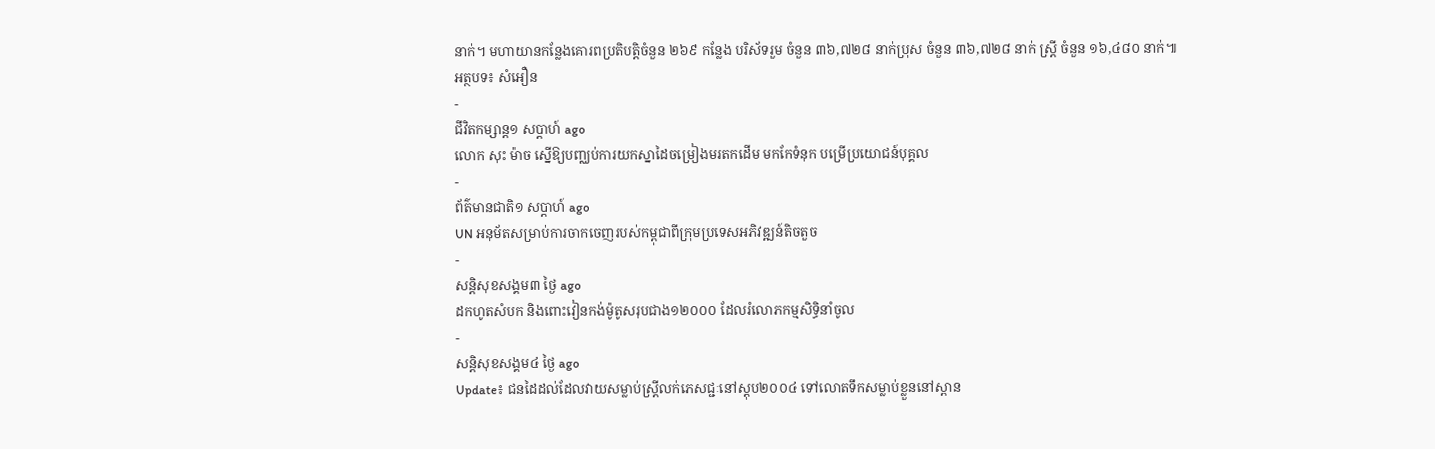នាក់។ មហាយានកន្លែងគោរពប្រតិបត្តិចំនួន ២៦៩ កន្លែង បរិស័ទរួម ចំនួន ៣៦,៧២៨ នាក់ប្រុស ចំនួន ៣៦,៧២៨ នាក់ ស្ត្រី ចំនួន ១៦,៤៨០ នាក់៕
អត្ថបទ៖ សំអឿន
-
ជីវិតកម្សាន្ដ១ សប្តាហ៍ ago
លោក សុះ ម៉ាច ស្នើឱ្យបញ្ឈប់ការយកស្នាដៃចម្រៀងមរតកដើម មកកែទំនុក បម្រើប្រយោជន៍បុគ្គល
-
ព័ត៌មានជាតិ១ សប្តាហ៍ ago
UN អនុម័តសម្រាប់ការចាកចេញរបស់កម្ពុជាពីក្រុមប្រទេសអភិវឌ្ឍន៍តិចតួច
-
សន្តិសុខសង្គម៣ ថ្ងៃ ago
ដកហូតសំបក និងពោះវៀនកង់ម៉ូតូសរុបជាង១២០០០ ដែលរំលោភកម្មសិទ្ធិនាំចូល
-
សន្តិសុខសង្គម៤ ថ្ងៃ ago
Update៖ ជនដៃដល់ដែលវាយសម្លាប់ស្ត្រីលក់ភេសជ្ជៈនៅស្តុប២០០៤ ទៅលោតទឹកសម្លាប់ខ្លួននៅស្ពាន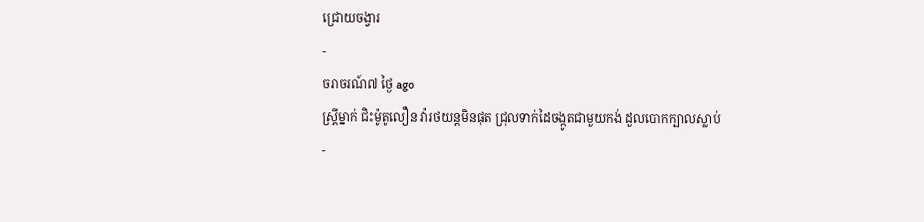ជ្រោយចង្វារ
-
ចរាចរណ៍៧ ថ្ងៃ ago
ស្ត្រីម្នាក់ ជិះម៉ូតូលឿន វ៉ារថយន្តមិនផុត ជ្រុលទាក់ដៃចង្កូតជាមួយកង់ ដួលបោកក្បាលស្លាប់
-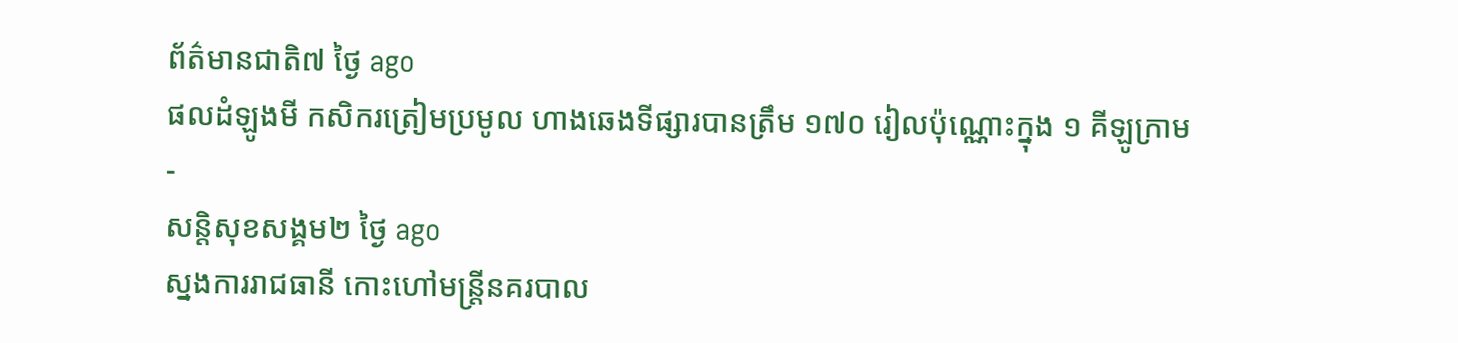ព័ត៌មានជាតិ៧ ថ្ងៃ ago
ផលដំឡូងមី កសិករត្រៀមប្រមូល ហាងឆេងទីផ្សារបានត្រឹម ១៧០ រៀលប៉ុណ្ណោះក្នុង ១ គីឡូក្រាម
-
សន្តិសុខសង្គម២ ថ្ងៃ ago
ស្នងការរាជធានី កោះហៅមន្ត្រីនគរបាល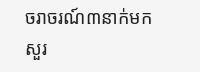ចរាចរណ៍៣នាក់មកសួរ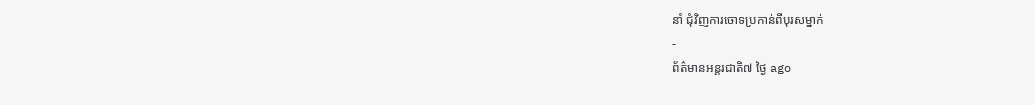នាំ ជុំវិញការចោទប្រកាន់ពីបុរសម្នាក់
-
ព័ត៌មានអន្ដរជាតិ៧ ថ្ងៃ ago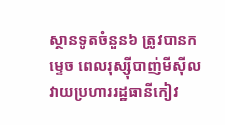ស្ថានទូតចំនួន៦ ត្រូវបានកម្ទេច ពេលរុស្ស៊ីបាញ់មីស៊ីលវាយប្រហាររដ្ឋធានីកៀវ